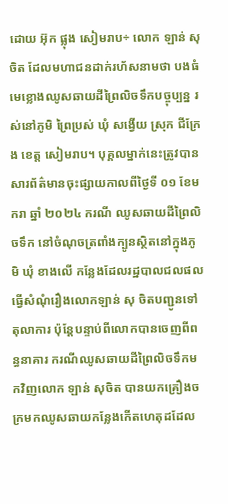ដោយ អ៊ុក ផ្លុង សៀមរាប÷ លោក ឡាន់ សុចិត ដែលមហាជនដាក់រហ័សនាមថា បងធំមេខ្លោងឈូសឆាយដីព្រៃលិចទឹកបច្ចុប្បន្ន រស់នៅភូមិ ព្រៃប្រស់ ឃុំ សង្វើយ ស្រុក ជីក្រែង ខេត្ត សៀមរាប។ បុគ្គលម្នាក់នេះត្រូវបានសារព័ត៌មានចុះផ្សាយកាលពីថ្ងៃទី ០១ ខែមករា ឆ្នាំ ២០២៤ ករណី ឈូសឆាយដីព្រៃលិចទឹក នៅចំណុចត្រពាំងក្បូនស្ថិតនៅក្នុងភូមិ ឃុំ ខាងលើ កន្លែងដែលរដ្ឋបាលជលផល ធ្វើសំណុំរឿងលោកឡាន់ សុ ចិតបញ្ជូនទៅតុលាការ ប៉ុន្តែបន្ទាប់ពីលោកបានចេញពីពន្ធនាគារ ករណីឈូសឆាយដីព្រៃលិចទឹកមកវិញលោក ឡាន់ សុចិត បានយកគ្រឿងចក្រមកឈូសឆាយកន្លែងកើតហេតុដដែល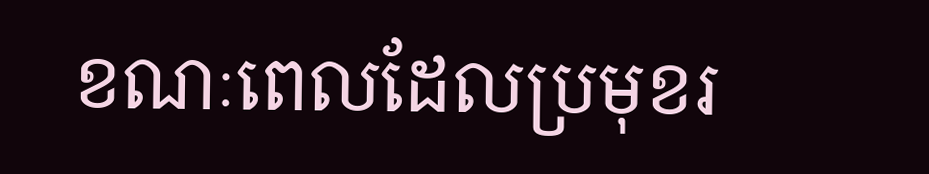ខណៈពេលដែលប្រមុខរ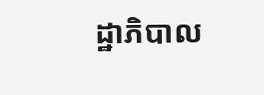ដ្ឋាភិបាល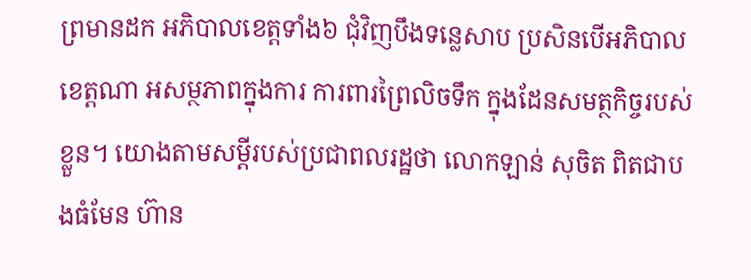ព្រមានដក អភិបាលខេត្តទាំង៦ ជុំវិញបឹងទន្លេសាប ប្រសិនបើអភិបាលខេត្តណា អសម្ថភាពក្នុងការ ការពារព្រៃលិចទឹក ក្នុងដែនសមត្ថកិច្ចរបស់ខ្លួន។ យោងតាមសម្តីរបស់ប្រជាពលរដ្ឋថា លោកឡាន់ សុចិត ពិតជាបងធំមែន ហ៊ាន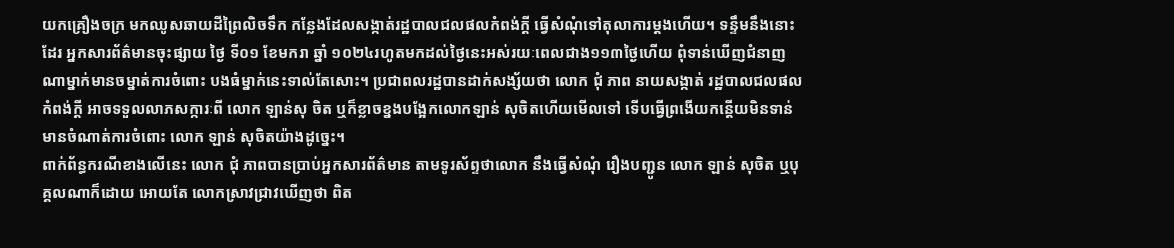យកគ្រឿងចក្រ មកឈូសឆាយដីព្រៃលិចទឹក កន្លែងដែលសង្កាត់រដ្ឋបាលជលផលកំពង់ក្ដី ធ្វើសំណុំទៅតុលាការម្ដងហើយ។ ទន្ទឹមនឹងនោះដែរ អ្នកសារព័ត៌មានចុះផ្សាយ ថ្ងៃ ទី០១ ខែមករា ឆ្នាំ ១០២៤រហូតមកដល់ថ្ងៃនេះអស់រយៈពេលជាង១១៣ថ្ងៃហើយ ពុំទាន់ឃើញជំនាញ ណាម្នាក់មានចម្នាត់ការចំពោះ បងធំម្នាក់នេះទាល់តែសោះ។ ប្រជាពលរដ្ឋបានដាក់សង្ស័យថា លោក ជុំ ភាព នាយសង្កាត់ រដ្ឋបាលជលផលកំពង់ក្ដី អាចទទួលលាភសក្ការៈពី លោក ឡាន់សុ ចិត ឬក៏ខ្លាចខ្នងបង្អែកលោកឡាន់ សុចិតហើយមើលទៅ ទើបធ្វើព្រងើយកន្តើយមិនទាន់មានចំណាត់ការចំពោះ លោក ឡាន់ សុចិតយ៉ាងដូច្នេះ។
ពាក់ព័ន្ធករណីខាងលើនេះ លោក ជុំ ភាពបានប្រាប់អ្នកសារព័ត៌មាន តាមទូរស័ព្ទថាលោក នឹងធ្វើសំណុំ រឿងបញ្ជូន លោក ឡាន់ សុចិត ឬបុគ្គលណាក៏ដោយ អោយតែ លោកស្រាវជ្រាវឃើញថា ពិត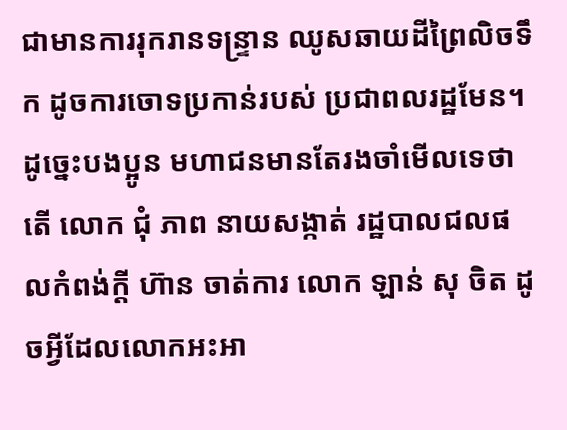ជាមានការរុករានទន្រ្ទាន ឈូសឆាយដីព្រៃលិចទឹក ដូចការចោទប្រកាន់របស់ ប្រជាពលរដ្ឋមែន។ ដូច្នេះបងប្អូន មហាជនមានតែរងចាំមើលទេថា តើ លោក ជុំ ភាព នាយសង្កាត់ រដ្ឋបាលជលផលកំពង់ក្ដី ហ៊ាន ចាត់ការ លោក ឡាន់ សុ ចិត ដូចអ្វីដែលលោកអះអា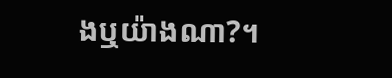ងឬយ៉ាងណា?។